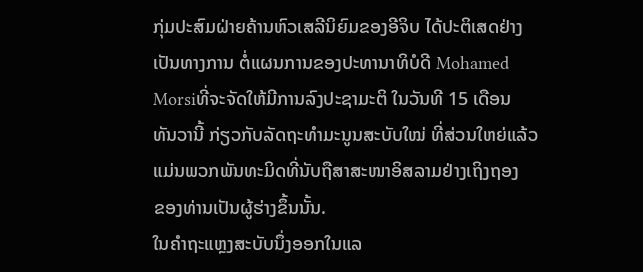ກຸ່ມປະສົມຝ່າຍຄ້ານຫົວເສລີນິຍົມຂອງອີຈິບ ໄດ້ປະຕິເສດຢ່າງ
ເປັນທາງການ ຕໍ່ແຜນການຂອງປະທານາທິບໍດີ Mohamed
Morsiທີ່ຈະຈັດໃຫ້ມີການລົງປະຊາມະຕິ ໃນວັນທີ 15 ເດືອນ
ທັນວານີ້ ກ່ຽວກັບລັດຖະທໍາມະນູນສະບັບໃໝ່ ທີ່ສ່ວນໃຫຍ່ແລ້ວ
ແມ່ນພວກພັນທະມິດທີ່ນັບຖືສາສະໜາອິສລາມຢ່າງເຖິງຖອງ
ຂອງທ່ານເປັນຜູ້ຮ່າງຂຶ້ນນັ້ນ.
ໃນຄໍາຖະແຫຼງສະບັບນຶ່ງອອກໃນແລ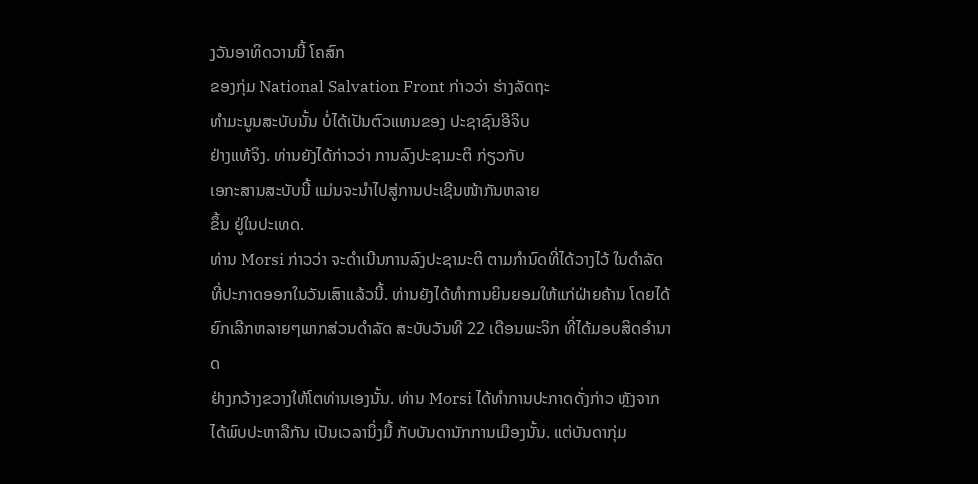ງວັນອາທິດວານນີ້ ໂຄສົກ
ຂອງກຸ່ມ National Salvation Front ກ່າວວ່າ ຮ່າງລັດຖະ
ທໍາມະນູນສະບັບນັ້ນ ບໍ່ໄດ້ເປັນຕົວແທນຂອງ ປະຊາຊົນອີຈິບ
ຢ່າງແທ້ຈິງ. ທ່ານຍັງໄດ້ກ່າວວ່າ ການລົງປະຊາມະຕິ ກ່ຽວກັບ
ເອກະສານສະບັບນີ້ ແມ່ນຈະນໍາໄປສູ່ການປະເຊີນໜ້າກັນຫລາຍ
ຂຶ້ນ ຢູ່ໃນປະເທດ.
ທ່ານ Morsi ກ່າວວ່າ ຈະດໍາເນີນການລົງປະຊາມະຕິ ຕາມກໍານົດທີ່ໄດ້ວາງໄວ້ ໃນດໍາລັດ
ທີ່ປະກາດອອກໃນວັນເສົາແລ້ວນີ້. ທ່ານຍັງໄດ້ທໍາການຍິນຍອມໃຫ້ແກ່ຝ່າຍຄ້ານ ໂດຍໄດ້
ຍົກເລີກຫລາຍໆພາກສ່ວນດໍາລັດ ສະບັບວັນທີ 22 ເດືອນພະຈິກ ທີ່ໄດ້ມອບສິດອໍານາດ
ຢ່າງກວ້າງຂວາງໃຫ້ໂຕທ່ານເອງນັ້ນ. ທ່ານ Morsi ໄດ້ທໍາການປະກາດດັ່ງກ່າວ ຫຼັງຈາກ
ໄດ້ພົບປະຫາລືກັນ ເປັນເວລານຶ່ງມື້ ກັບບັນດານັກການເມືອງນັ້ນ. ແຕ່ບັນດາກຸ່ມ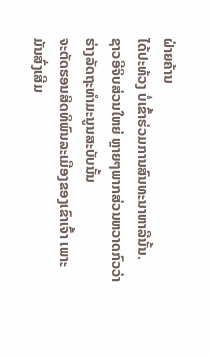ຝ່າຍຄ້ານ
ໄດ້ປະທ້ວງ ບໍ່ເຂົ້າຮ່ວມການສົນທະນາຫາລືນັ້ນ.
ຊາວອີຈິບສ່ວນໃຫຍ່ ຫຼາຍໆພາກສ່ວນຫວາດກົວວ່າ ຮ່າງລັດຖະທໍາມະນູນສະບັບນັ້ນ
ຈະຕັດຮອນສິດທິພົນລະເມືອງຂອງເຂົາເຈົ້າ ເພາະມັນສົ່ງເສີມ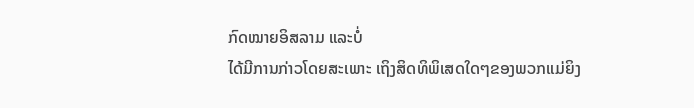ກົດໝາຍອິສລາມ ແລະບໍ່
ໄດ້ມີການກ່າວໂດຍສະເພາະ ເຖິງສິດທິພິເສດໃດໆຂອງພວກແມ່ຍິງ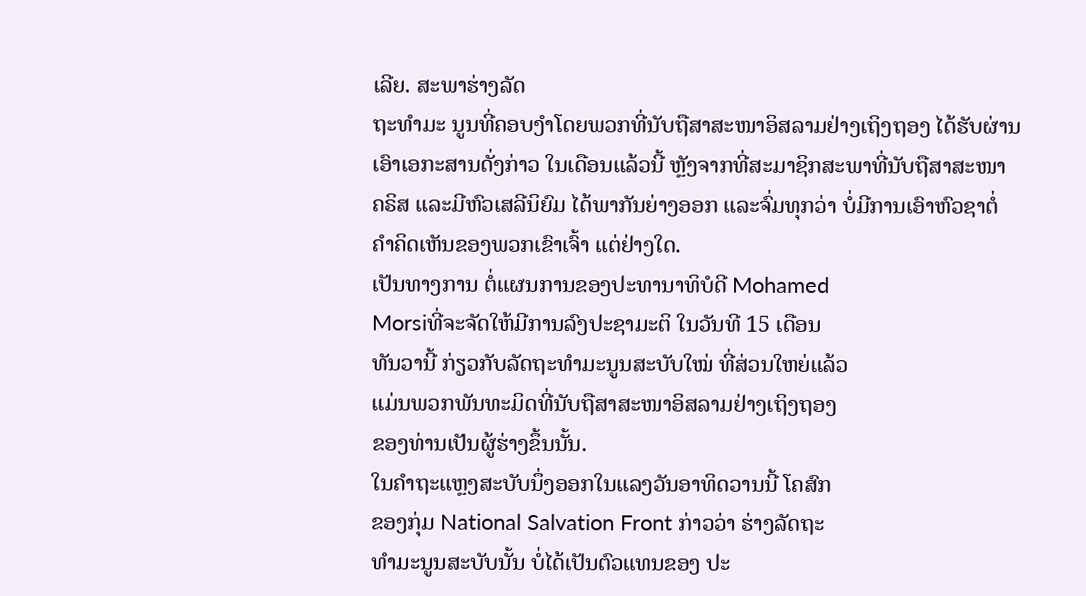ເລີຍ. ສະພາຮ່າງລັດ
ຖະທໍາມະ ນູນທີ່ຄອບງໍາໂດຍພວກທີ່ນັບຖືສາສະໜາອິສລາມຢ່າງເຖິງຖອງ ໄດ້ຮັບຜ່ານ
ເອົາເອກະສານດັ່ງກ່າວ ໃນເດືອນແລ້ວນີ້ ຫຼັງຈາກທີ່ສະມາຊິກສະພາທີ່ນັບຖືສາສະໜາ
ຄຣິສ ແລະມີຫົວເສລີນິຍົມ ໄດ້ພາກັນຍ່າງອອກ ແລະຈົ່ມທຸກວ່າ ບໍ່ມີການເອົາຫົວຊາຕໍ່
ຄໍາຄິດເຫັນຂອງພວກເຂົາເຈົ້າ ແຕ່ຢ່າງໃດ.
ເປັນທາງການ ຕໍ່ແຜນການຂອງປະທານາທິບໍດີ Mohamed
Morsiທີ່ຈະຈັດໃຫ້ມີການລົງປະຊາມະຕິ ໃນວັນທີ 15 ເດືອນ
ທັນວານີ້ ກ່ຽວກັບລັດຖະທໍາມະນູນສະບັບໃໝ່ ທີ່ສ່ວນໃຫຍ່ແລ້ວ
ແມ່ນພວກພັນທະມິດທີ່ນັບຖືສາສະໜາອິສລາມຢ່າງເຖິງຖອງ
ຂອງທ່ານເປັນຜູ້ຮ່າງຂຶ້ນນັ້ນ.
ໃນຄໍາຖະແຫຼງສະບັບນຶ່ງອອກໃນແລງວັນອາທິດວານນີ້ ໂຄສົກ
ຂອງກຸ່ມ National Salvation Front ກ່າວວ່າ ຮ່າງລັດຖະ
ທໍາມະນູນສະບັບນັ້ນ ບໍ່ໄດ້ເປັນຕົວແທນຂອງ ປະ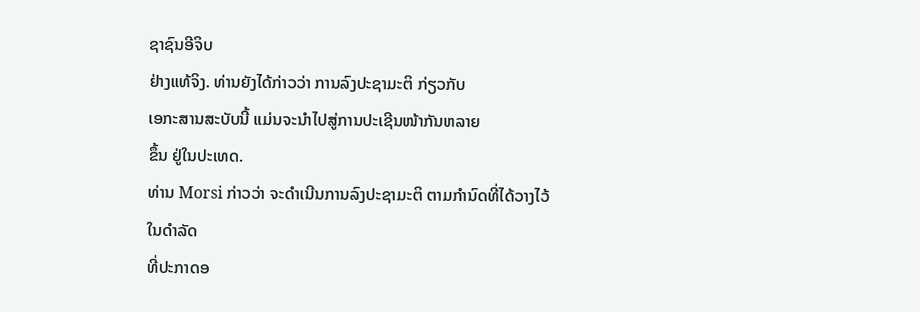ຊາຊົນອີຈິບ
ຢ່າງແທ້ຈິງ. ທ່ານຍັງໄດ້ກ່າວວ່າ ການລົງປະຊາມະຕິ ກ່ຽວກັບ
ເອກະສານສະບັບນີ້ ແມ່ນຈະນໍາໄປສູ່ການປະເຊີນໜ້າກັນຫລາຍ
ຂຶ້ນ ຢູ່ໃນປະເທດ.
ທ່ານ Morsi ກ່າວວ່າ ຈະດໍາເນີນການລົງປະຊາມະຕິ ຕາມກໍານົດທີ່ໄດ້ວາງໄວ້ ໃນດໍາລັດ
ທີ່ປະກາດອ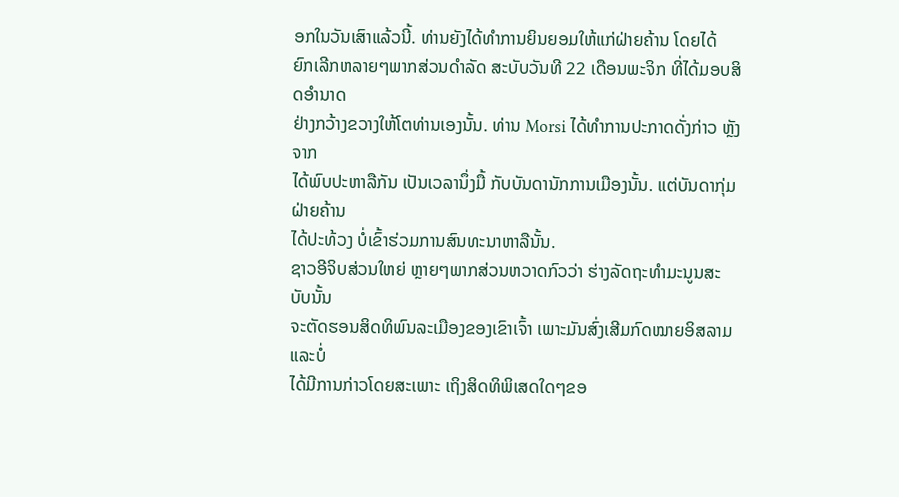ອກໃນວັນເສົາແລ້ວນີ້. ທ່ານຍັງໄດ້ທໍາການຍິນຍອມໃຫ້ແກ່ຝ່າຍຄ້ານ ໂດຍໄດ້
ຍົກເລີກຫລາຍໆພາກສ່ວນດໍາລັດ ສະບັບວັນທີ 22 ເດືອນພະຈິກ ທີ່ໄດ້ມອບສິດອໍານາດ
ຢ່າງກວ້າງຂວາງໃຫ້ໂຕທ່ານເອງນັ້ນ. ທ່ານ Morsi ໄດ້ທໍາການປະກາດດັ່ງກ່າວ ຫຼັງຈາກ
ໄດ້ພົບປະຫາລືກັນ ເປັນເວລານຶ່ງມື້ ກັບບັນດານັກການເມືອງນັ້ນ. ແຕ່ບັນດາກຸ່ມຝ່າຍຄ້ານ
ໄດ້ປະທ້ວງ ບໍ່ເຂົ້າຮ່ວມການສົນທະນາຫາລືນັ້ນ.
ຊາວອີຈິບສ່ວນໃຫຍ່ ຫຼາຍໆພາກສ່ວນຫວາດກົວວ່າ ຮ່າງລັດຖະທໍາມະນູນສະບັບນັ້ນ
ຈະຕັດຮອນສິດທິພົນລະເມືອງຂອງເຂົາເຈົ້າ ເພາະມັນສົ່ງເສີມກົດໝາຍອິສລາມ ແລະບໍ່
ໄດ້ມີການກ່າວໂດຍສະເພາະ ເຖິງສິດທິພິເສດໃດໆຂອ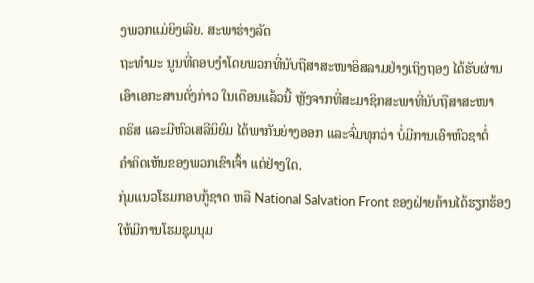ງພວກແມ່ຍິງເລີຍ. ສະພາຮ່າງລັດ
ຖະທໍາມະ ນູນທີ່ຄອບງໍາໂດຍພວກທີ່ນັບຖືສາສະໜາອິສລາມຢ່າງເຖິງຖອງ ໄດ້ຮັບຜ່ານ
ເອົາເອກະສານດັ່ງກ່າວ ໃນເດືອນແລ້ວນີ້ ຫຼັງຈາກທີ່ສະມາຊິກສະພາທີ່ນັບຖືສາສະໜາ
ຄຣິສ ແລະມີຫົວເສລີນິຍົມ ໄດ້ພາກັນຍ່າງອອກ ແລະຈົ່ມທຸກວ່າ ບໍ່ມີການເອົາຫົວຊາຕໍ່
ຄໍາຄິດເຫັນຂອງພວກເຂົາເຈົ້າ ແຕ່ຢ່າງໃດ.
ກຸ່ມແນວໂຮມກອບກູ້ຊາດ ຫລື National Salvation Front ຂອງຝ່າຍຄ້ານໄດ້ຮຽກຮ້ອງ
ໃຫ້ມີການໂຮມຊຸມນຸມ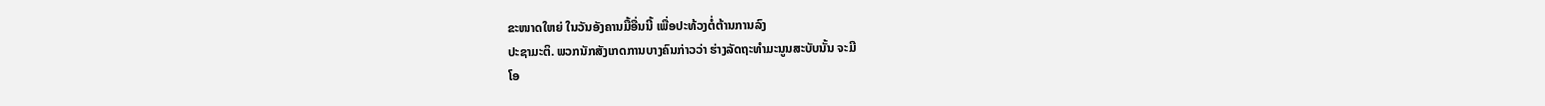ຂະໜາດໃຫຍ່ ໃນວັນອັງຄານມື້ອື່ນນີ້ ເພື່ອປະທ້ວງຕໍ່ຕ້ານການລົງ
ປະຊາມະຕິ. ພວກນັກສັງເກດການບາງຄົນກ່າວວ່າ ຮ່າງລັດຖະທໍາມະນູນສະບັບນັ້ນ ຈະມີ
ໂອ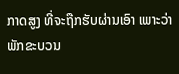ກາດສູງ ທີ່ຈະຖືກຮັບຜ່ານເອົາ ເພາະວ່າພັກຂະບວນ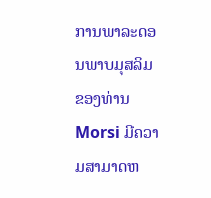ການພາລະດອນພາບມຸສລິມ
ຂອງທ່ານ Morsi ມີຄວາມສາມາດຫ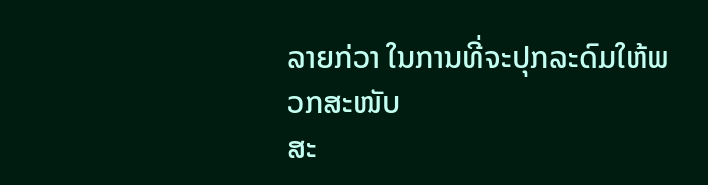ລາຍກ່ວາ ໃນການທີ່ຈະປຸກລະດົມໃຫ້ພວກສະໜັບ
ສະ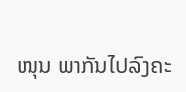ໜຸນ ພາກັນໄປລົງຄະ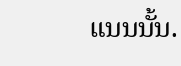ແນນນັ້ນ.